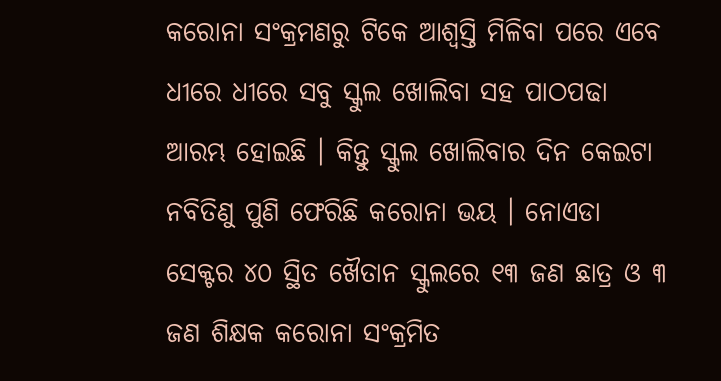କରୋନା ସଂକ୍ରମଣରୁ ଟିକେ ଆଶ୍ୱସ୍ତି ମିଳିବା ପରେ ଏବେ ଧୀରେ ଧୀରେ ସବୁ ସ୍କୁଲ ଖୋଲିବା ସହ ପାଠପଢା ଆରମ୍ଭ ହୋଇଛି । କିନ୍ତୁ ସ୍କୁଲ ଖୋଲିବାର ଦିନ କେଇଟା ନବିତିଣୁ ପୁଣି ଫେରିଛି କରୋନା ଭୟ । ନୋଏଡା ସେକ୍ଟର ୪୦ ସ୍ଥିତ ଖୈତାନ ସ୍କୁଲରେ ୧୩ ଜଣ ଛାତ୍ର ଓ ୩ ଜଣ ଶିକ୍ଷକ କରୋନା ସଂକ୍ରମିତ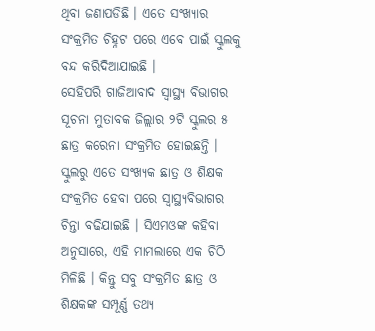ଥିବା ଜଣାପଡିଛି । ଏତେ ସଂଖ୍ୟାର ସଂକ୍ରମିତ ଚିହ୍ନଟ ପରେ ଏବେ ପାଇଁ ସ୍କୁଲକୁ ବନ୍ଦ କରିଦିଆଯାଇଛି ।
ସେହିପରି ଗାଜିଆବାଦ ସ୍ୱାସ୍ଥ୍ୟ ବିଭାଗର ସୂଚନା ମୁତାବକ ଜିଲ୍ଲାର ୨ଟି ସ୍କୁଲର ୫ ଛାତ୍ର କରେନା ସଂକ୍ରମିତ ହୋଇଛନ୍ତି । ସ୍କୁଲରୁ ଏତେ ସଂଖ୍ୟକ ଛାତ୍ର ଓ ଶିକ୍ଷକ ସଂକ୍ରମିତ ହେବା ପରେ ସ୍ୱାସ୍ଥ୍ୟବିଭାଗର ଚିନ୍ତା ବଢିଯାଇଛି । ସିଏମଓଙ୍କ କହିବା ଅନୁସାରେ, ଏହି ମାମଲାରେ ଏକ ଚିଠି ମିଳିଛି । କିନ୍ତୁ ସବୁ ସଂକ୍ରମିତ ଛାତ୍ର ଓ ଶିକ୍ଷକଙ୍କ ସମ୍ପୂର୍ଣ୍ଣ ତଥ୍ୟ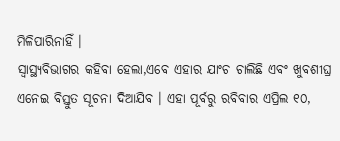ମିଳିପାରିନାହିଁ ।
ସ୍ୱାସ୍ଥ୍ୟବିଭାଗର କହିବା ହେଲା,ଏବେ ଏହାର ଯାଂଚ ଚାଲିଛି ଏବଂ ଖୁବଶୀଘ୍ର ଏନେଇ ବିସ୍ତୁତ ସୂଚନା ଦିଆଯିବ । ଏହା ପୂର୍ବରୁ ରବିବାର ଏପ୍ରିଲ ୧୦,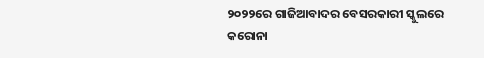୨୦୨୨ରେ ଗାଜିଆବାଦର ବେସରକାରୀ ସ୍କୁଲରେ କରୋନା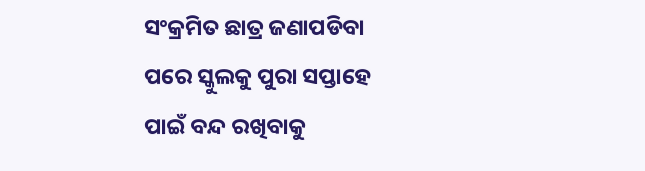ସଂକ୍ରମିତ ଛାତ୍ର ଜଣାପଡିବା ପରେ ସ୍କୁଲକୁ ପୁରା ସପ୍ତାହେ ପାଇଁ ବନ୍ଦ ରଖିବାକୁ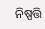ନିଷ୍ପତ୍ତି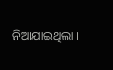ନିଆଯାଇଥିଲା ।